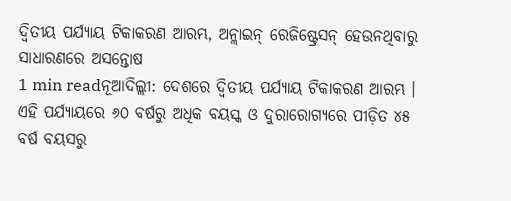ଦ୍ୱିତୀୟ ପର୍ଯ୍ୟାୟ ଟିକାକରଣ ଆରମ୍ଭ, ଅନ୍ଲାଇନ୍ ରେଜିଷ୍ଟ୍ରେସନ୍ ହେଉନଥିବାରୁ ସାଧାରଣରେ ଅସନ୍ତୋଷ
1 min readନୂଆଦିଲ୍ଲୀ: ଦେଶରେ ଦ୍ବିତୀୟ ପର୍ଯ୍ୟାୟ ଟିକାକରଣ ଆରମ୍ଭ । ଏହି ପର୍ଯ୍ୟାୟରେ ୬୦ ବର୍ଷରୁ ଅଧିକ ବୟସ୍କ ଓ ଦୁରାରୋଗ୍ୟରେ ପୀଡ଼ିତ ୪୫ ବର୍ଷ ବୟସରୁ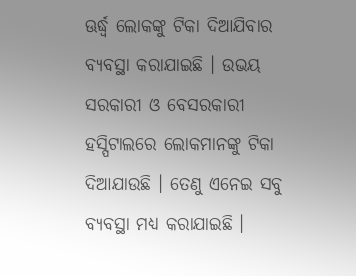ଊର୍ଦ୍ଧ୍ବ ଲୋକଙ୍କୁ ଟିକା ଦିଆଯିବାର ବ୍ୟବସ୍ଥା କରାଯାଇଛି । ଉଭୟ ସରକାରୀ ଓ ବେସରକାରୀ ହସ୍ପିଟାଲରେ ଲୋକମାନଙ୍କୁ ଟିକା ଦିଆଯାଉଛି । ତେଣୁ ଏନେଇ ସବୁ ବ୍ୟବସ୍ଥା ମଧ୍ୟ କରାଯାଇଛି ।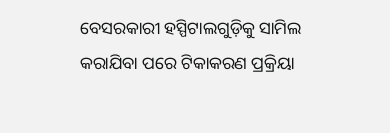ବେସରକାରୀ ହସ୍ପିଟାଲଗୁଡ଼ିକୁ ସାମିଲ କରାଯିବା ପରେ ଟିକାକରଣ ପ୍ରକ୍ରିୟା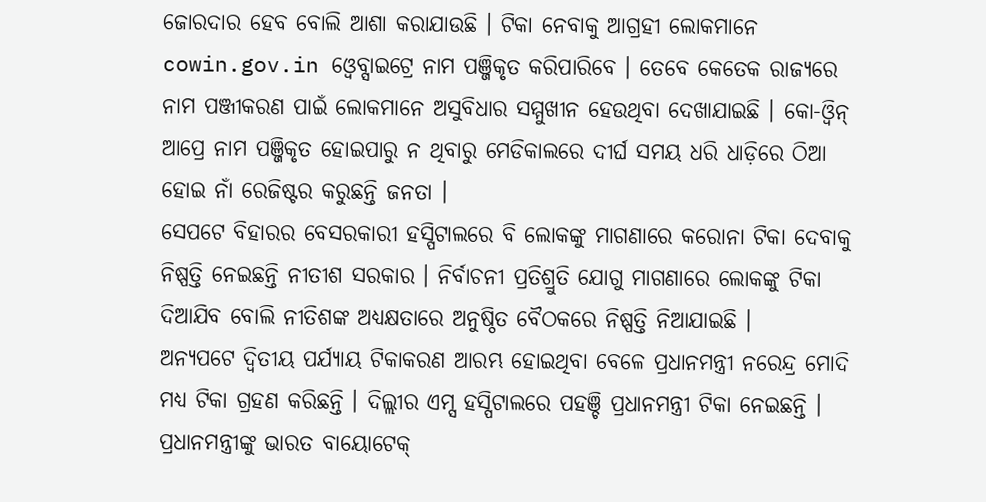ଜୋରଦାର ହେବ ବୋଲି ଆଶା କରାଯାଉଛି । ଟିକା ନେବାକୁ ଆଗ୍ରହୀ ଲୋକମାନେ cowin.gov.in ଓ୍ବେବ୍ସାଇଟ୍ରେ ନାମ ପଞ୍ଜିକୃତ କରିପାରିବେ । ତେବେ କେତେକ ରାଜ୍ୟରେ ନାମ ପଞ୍ଜୀକରଣ ପାଇଁ ଲୋକମାନେ ଅସୁବିଧାର ସମ୍ମୁଖୀନ ହେଉଥିବା ଦେଖାଯାଇଛି । କୋ-ଓ୍ବିନ୍ ଆପ୍ରେ ନାମ ପଞ୍ଜିକୃତ ହୋଇପାରୁ ନ ଥିବାରୁ ମେଡିକାଲରେ ଦୀର୍ଘ ସମୟ ଧରି ଧାଡ଼ିରେ ଠିଆ ହୋଇ ନାଁ ରେଜିଷ୍ଟର କରୁଛନ୍ତି ଜନତା ।
ସେପଟେ ବିହାରର ବେସରକାରୀ ହସ୍ପିଟାଲରେ ବି ଲୋକଙ୍କୁ ମାଗଣାରେ କରୋନା ଟିକା ଦେବାକୁ ନିଷ୍ପତ୍ତି ନେଇଛନ୍ତି ନୀତୀଶ ସରକାର । ନିର୍ବାଚନୀ ପ୍ରତିଶ୍ରୁତି ଯୋଗୁ ମାଗଣାରେ ଲୋକଙ୍କୁ ଟିକା ଦିଆଯିବ ବୋଲି ନୀତିଶଙ୍କ ଅଧ୍ୟକ୍ଷତାରେ ଅନୁଷ୍ଠିତ ବୈଠକରେ ନିଷ୍ପତ୍ତି ନିଆଯାଇଛି ।
ଅନ୍ୟପଟେ ଦ୍ୱିତୀୟ ପର୍ଯ୍ୟାୟ ଟିକାକରଣ ଆରମ୍ଭ ହୋଇଥିବା ବେଳେ ପ୍ରଧାନମନ୍ତ୍ରୀ ନରେନ୍ଦ୍ର ମୋଦି ମଧ୍ୟ ଟିକା ଗ୍ରହଣ କରିଛନ୍ତି । ଦିଲ୍ଲୀର ଏମ୍ସ ହସ୍ପିଟାଲରେ ପହଞ୍ଚି ପ୍ରଧାନମନ୍ତ୍ରୀ ଟିକା ନେଇଛନ୍ତି । ପ୍ରଧାନମନ୍ତ୍ରୀଙ୍କୁ ଭାରତ ବାୟୋଟେକ୍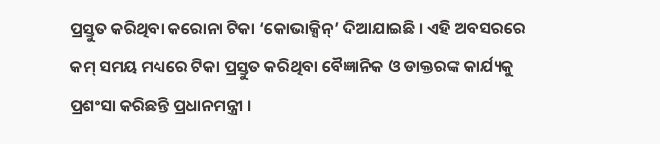ପ୍ରସ୍ତୁତ କରିଥିବା କରୋନା ଟିକା ‘କୋଭାକ୍ସିନ୍’ ଦିଆଯାଇଛି । ଏହି ଅବସରରେ କମ୍ ସମୟ ମଧ୍ୟରେ ଟିକା ପ୍ରସ୍ତୁତ କରିଥିବା ବୈଜ୍ଞାନିକ ଓ ଡାକ୍ତରଙ୍କ କାର୍ଯ୍ୟକୁ ପ୍ରଶଂସା କରିଛନ୍ତି ପ୍ରଧାନମନ୍ତ୍ରୀ ।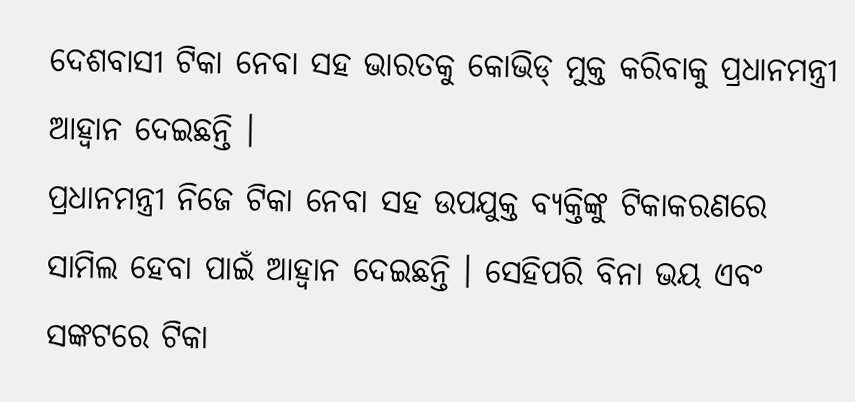ଦେଶବାସୀ ଟିକା ନେବା ସହ ଭାରତକୁ କୋଭିଡ୍ ମୁକ୍ତ କରିବାକୁ ପ୍ରଧାନମନ୍ତ୍ରୀ ଆହ୍ବାନ ଦେଇଛନ୍ତି ।
ପ୍ରଧାନମନ୍ତ୍ରୀ ନିଜେ ଟିକା ନେବା ସହ ଉପଯୁକ୍ତ ବ୍ୟକ୍ତିଙ୍କୁ ଟିକାକରଣରେ ସାମିଲ ହେବା ପାଇଁ ଆହ୍ବାନ ଦେଇଛନ୍ତି । ସେହିପରି ବିନା ଭୟ ଏବଂ ସଙ୍କଟରେ ଟିକା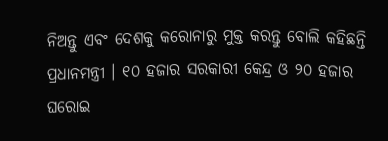ନିଅନ୍ତୁ ଏବଂ ଦେଶକୁ କରୋନାରୁ ମୁକ୍ତ କରନ୍ତୁ ବୋଲି କହିଛନ୍ତି ପ୍ରଧାନମନ୍ତ୍ରୀ । ୧୦ ହଜାର ସରକାରୀ କେନ୍ଦ୍ର ଓ ୨୦ ହଜାର ଘରୋଇ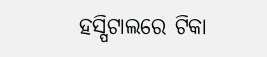ହସ୍ପିଟାଲରେ ଟିକା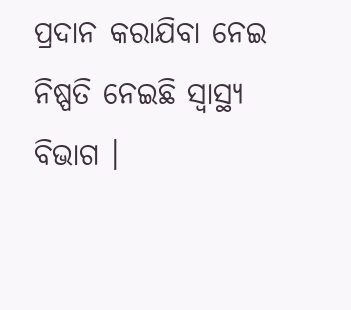ପ୍ରଦାନ କରାଯିବା ନେଇ ନିଷ୍ପତି ନେଇଛି ସ୍ବାସ୍ଥ୍ୟ ବିଭାଗ ।